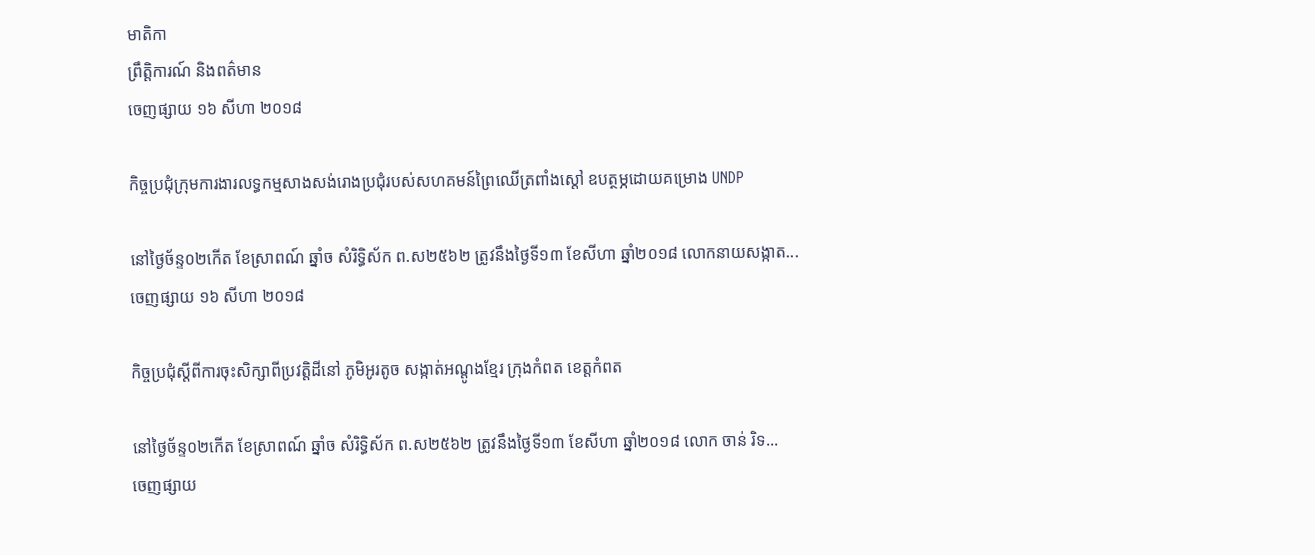មាតិកា
ព្រឹត្តិការណ៍ និងពត៌មាន
ចេញផ្សាយ ១៦ សីហា ២០១៨

កិច្ចប្រជុំក្រុមការងារលទ្ធកម្មសាងសង់រោងប្រជុំរបស់សហគមន៍ព្រៃឈើត្រពាំងស្តៅ ឧបត្ថម្ភដោយគម្រោង UNDP

នៅថ្ងៃច័ន្ទ០២កើត ខែស្រាពណ៍ ឆ្នាំច សំរិទ្ធិស័ក ព.ស២៥៦២ ត្រូវនឹងថ្ងៃទី១៣ ខែសីហា ឆ្នាំ២០១៨ លោកនាយសង្កាត...
ចេញផ្សាយ ១៦ សីហា ២០១៨

កិច្ចប្រជុំស្តីពីការចុះសិក្សាពីប្រវត្តិដីនៅ ភូមិអូរតូច សង្កាត់អណ្តូងខ្មែរ ក្រុងកំពត ខេត្តកំពត

នៅថ្ងៃច័ន្ទ០២កើត ខែស្រាពណ៍ ឆ្នាំច សំរិទ្ធិស័ក ព.ស២៥៦២ ត្រូវនឹងថ្ងៃទី១៣ ខែសីហា ឆ្នាំ២០១៨ លោក ចាន់ រិទ...
ចេញផ្សាយ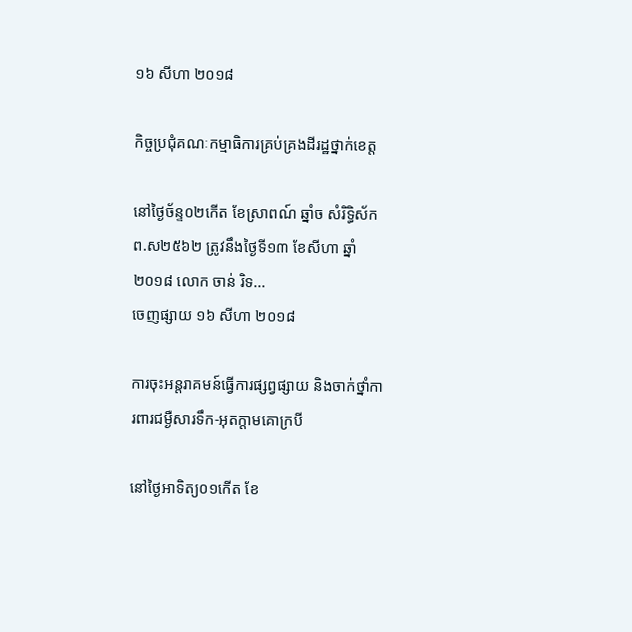១៦ សីហា ២០១៨

កិច្ចប្រជុំគណៈកម្មាធិការគ្រប់គ្រងដីរដ្ឋថ្នាក់ខេត្ត

នៅថ្ងៃច័ន្ទ០២កើត ខែស្រាពណ៍ ឆ្នាំច សំរិទ្ធិស័ក ព.ស២៥៦២ ត្រូវនឹងថ្ងៃទី១៣ ខែសីហា ឆ្នាំ២០១៨ លោក ចាន់ រិទ...
ចេញផ្សាយ ១៦ សីហា ២០១៨

ការចុះអន្តរាគមន៍ធ្វើការផ្សព្វផ្សាយ និងចាក់ថ្នាំការពារជម្ងឺសារទឹក-អុតក្ដាមគោក្របី

នៅថ្ងៃអាទិត្យ០១កើត ខែ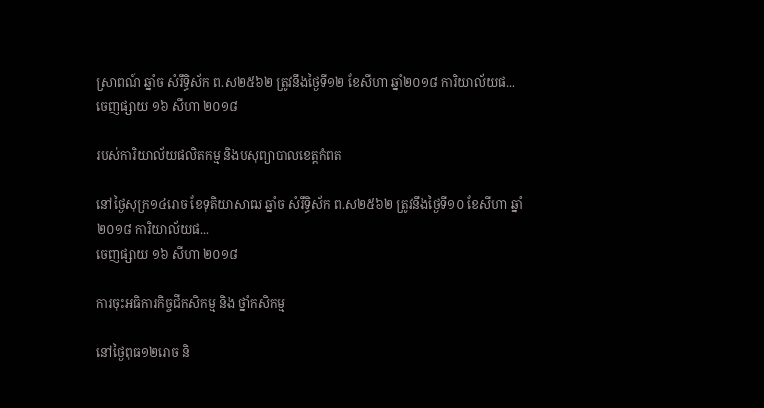ស្រាពណ៍ ឆ្នាំច សំរឹទ្ធិស័ក ព.ស២៥៦២ ត្រូវនឹងថ្ងៃទី១២ ខែសីហា ឆ្នាំ២០១៨ ការិយាល័យផ...
ចេញផ្សាយ ១៦ សីហា ២០១៨

របស់ការិយាល័យផលិតកម្ម និងបសុព្យាបាលខេត្តកំពត

នៅថ្ងៃសុក្រ១៤រោច ខែទុតិយាសាឍ ឆ្នាំច សំរឹទ្ធិស័ក ព.ស២៥៦២ ត្រូវនឹងថ្ងៃទី១០ ខែសីហា ឆ្នាំ២០១៨ ការិយាល័យផ...
ចេញផ្សាយ ១៦ សីហា ២០១៨

ការចុះអធិការកិច្ចជីកសិកម្ម និង ថ្នាំកសិកម្ម

នៅថ្ងៃពុធ១២រោច និ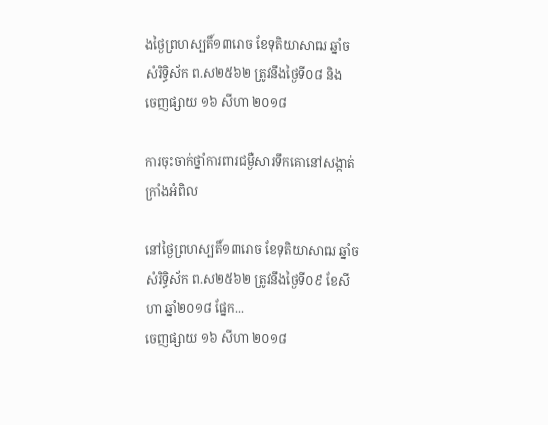ងថ្ងៃព្រហស្បតិ៍១៣រោច ខែទុតិយាសាឍ ឆ្នាំច សំរិទ្ធិស័ក ព.ស២៥៦២ ត្រូវនឹងថ្ងៃទី០៨ និង
ចេញផ្សាយ ១៦ សីហា ២០១៨

ការចុះចាក់ថ្នាំការពារជម្ងឺសារទឹកគោនៅសង្កាត់ក្រាំងអំពិល

នៅថ្ងៃព្រហស្បតិ៍១៣រោច ខែទុតិយាសាឍ ឆ្នាំច សំរិទ្ធិស័ក ព.ស២៥៦២ ត្រូវនឹងថ្ងៃទី០៩ ខែសីហា ឆ្នាំ២០១៨ ផ្នែក...
ចេញផ្សាយ ១៦ សីហា ២០១៨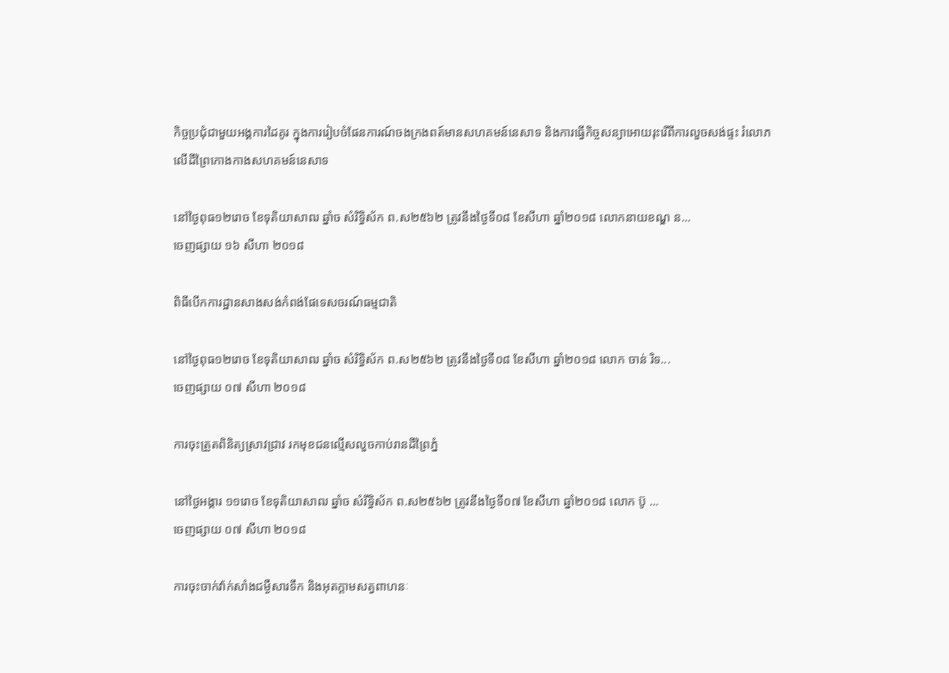កិច្ចប្រជុំជាមួយអង្គការដៃគូរ ក្នុងការរៀបចំផែនការណ៍ចងក្រងពត៍មានសហគមន៍នេសាទ និងការធ្វើកិច្ចសន្យាអោយរុះរើពីការលួចសង់ផ្ទះ រំលោភលើដីព្រៃកោងកាងសហគមន៍នេសាទ

នៅថ្ងៃពុធ១២រោច ខែទុតិយាសាឍ ឆ្នាំច សំរិទ្ធិស័ក ព.ស២៥៦២ ត្រូវនឹងថ្ងៃទី០៨ ខែសីហា ឆ្នាំ២០១៨ លោកនាយខណ្ឌ ន...
ចេញផ្សាយ ១៦ សីហា ២០១៨

ពិធីបើកការដ្ឋានសាងសង់កំពង់ផែទេសចរណ៍ធម្មជាតិ

នៅថ្ងៃពុធ១២រោច ខែទុតិយាសាឍ ឆ្នាំច សំរិទ្ធិស័ក ព.ស២៥៦២ ត្រូវនឹងថ្ងៃទី០៨ ខែសីហា ឆ្នាំ២០១៨ លោក ចាន់ រិទ...
ចេញផ្សាយ ០៧ សីហា ២០១៨

ការចុះត្រួតពិនិត្យស្រាវជ្រាវ រកមុខជនល្មើសលួចកាប់រានដីព្រៃភ្នំ

នៅថ្ងៃអង្គារ ១១រោច ខែទុតិយាសាឍ ឆ្នាំច សំរឹទ្ធិស័ក ព.ស២៥៦២ ត្រូវនឹងថ្ងៃទី០៧ ខែសីហា ឆ្នាំ២០១៨ លោក ប៊ូ ...
ចេញផ្សាយ ០៧ សីហា ២០១៨

ការចុះចាក់វ៉ាក់សាំងជម្ងឺសារទឹក និងអុតក្ដាមសត្វពាហនៈ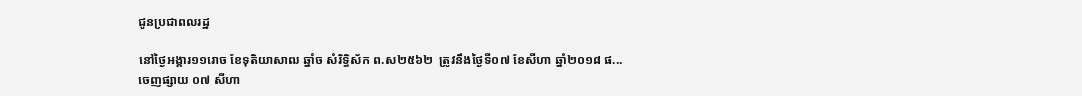ជូនប្រជាពលរដ្ឋ

នៅថ្ងៃអង្គារ១១រោច ខែទុតិយាសាឍ ឆ្នាំច សំរិទ្ធិស័ក ព.ស២៥៦២  ត្រូវនឹងថ្ងៃទី០៧ ខែសីហា ឆ្នាំ២០១៨ ផ...
ចេញផ្សាយ ០៧ សីហា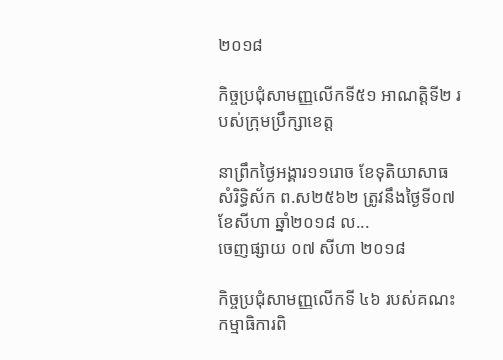២០១៨

កិច្ចប្រជុំសាមញ្ញលើកទី៥១ អាណត្តិទី២ របស់ក្រុមប្រឹក្សាខេត្ត

នាព្រឹកថ្ងៃអង្គារ១១រោច ខែទុតិយាសាធ សំរិទ្ធិស័ក ព.ស២៥៦២ ត្រូវនឹងថ្ងៃទី០៧ ខែសីហា ឆ្នាំ២០១៨ ល...
ចេញផ្សាយ ០៧ សីហា ២០១៨

កិច្ចប្រជុំសាមញ្ញលើកទី ៤៦ របស់គណះកម្មាធិការពិ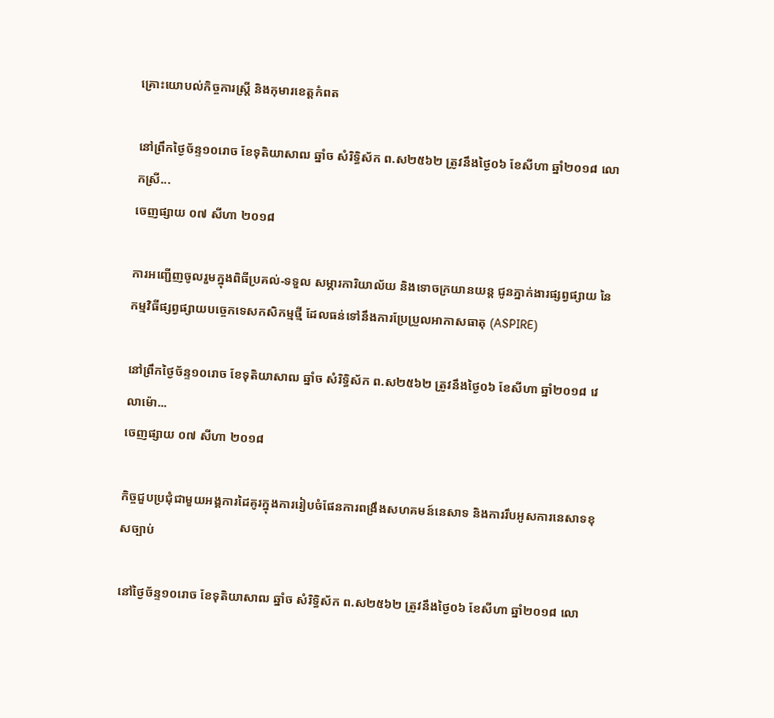គ្រោះយោបល់កិច្ចការស្ត្រី និងកុមារខេត្តកំពត

នៅព្រឹកថ្ងៃច័ន្ទ១០រោច ខែទុតិយាសាឍ ឆ្នាំច សំរិទ្ធិស័ក ព.ស២៥៦២ ត្រូវនឹងថ្ងៃ០៦ ខែសីហា ឆ្នាំ២០១៨ លោកស្រី...
ចេញផ្សាយ ០៧ សីហា ២០១៨

ការអញ្ជើញចូលរួមក្នុងពិធីប្រគល់-ទទួល សម្ភារការិយាល័យ និងទោចក្រយានយន្ត ជូនភ្នាក់ងារផ្សព្វផ្សាយ នៃកម្មវិធីផ្សព្វផ្សាយបច្ចេកទេសកសិកម្មថ្មី ដែលធន់ទៅនឹងការប្រែប្រួលអាកាសធាតុ (ASPIRE)

នៅព្រឹកថ្ងៃច័ន្ទ១០រោច ខែទុតិយាសាឍ ឆ្នាំច សំរិទ្ធិស័ក ព.ស២៥៦២ ត្រូវនឹងថ្ងៃ០៦ ខែសីហា ឆ្នាំ២០១៨ វេលាម៉ោ...
ចេញផ្សាយ ០៧ សីហា ២០១៨

កិច្ចជួបប្រជុំជាមួយអង្គការដៃគូរក្នុងការរៀបចំផែនការពង្រឹងសហគមន៍នេសាទ និងការរឹបអូសការនេសាទខុសច្បាប់

នៅថ្ងៃច័ន្ទ១០រោច ខែទុតិយាសាឍ ឆ្នាំច សំរិទ្ធិស័ក ព.ស២៥៦២ ត្រូវនឹងថ្ងៃ០៦ ខែសីហា ឆ្នាំ២០១៨ លោ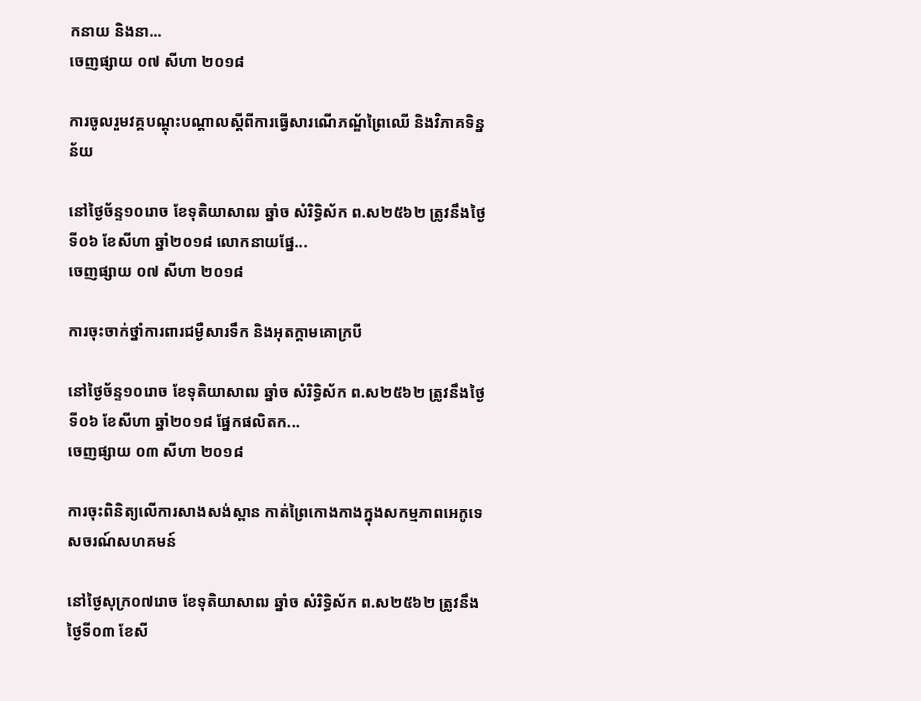កនាយ និងនា...
ចេញផ្សាយ ០៧ សីហា ២០១៨

ការចូលរួមវគ្គបណ្តុះបណ្តាលស្តីពីការធ្វើសារណើភណ័្ឌព្រៃឈើ និងវិភាគទិន្នន័យ

នៅថ្ងៃច័ន្ទ១០រោច ខែទុតិយាសាឍ ឆ្នាំច សំរិទ្ធិស័ក ព.ស២៥៦២ ត្រូវនឹងថ្ងៃទី០៦ ខែសីហា ឆ្នាំ២០១៨ លោកនាយផ្នែ...
ចេញផ្សាយ ០៧ សីហា ២០១៨

ការចុះចាក់ថ្នាំការពារជម្ងឺសារទឹក និងអុតក្តាមគោក្របី

នៅថ្ងៃច័ន្ទ១០រោច ខែទុតិយាសាឍ ឆ្នាំច សំរិទ្ធិស័ក ព.ស២៥៦២ ត្រូវនឹងថ្ងៃទី០៦ ខែសីហា ឆ្នាំ២០១៨ ផ្នែកផលិតក...
ចេញផ្សាយ ០៣ សីហា ២០១៨

ការចុះពិនិត្យលើការសាងសង់ស្ពាន កាត់ព្រៃកោងកាងក្នុងសកម្មភាពអេកូទេសចរណ៍សហគមន៍

នៅថ្ងៃសុក្រ០៧រោច ខែទុតិយាសាឍ ឆ្នាំច សំរិទ្ធិស័ក ព.ស២៥៦២ ត្រូវនឹងថ្ងៃទី០៣ ខែសី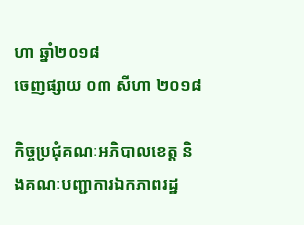ហា ឆ្នាំ២០១៨
ចេញផ្សាយ ០៣ សីហា ២០១៨

កិច្ចប្រជុំគណៈអភិបាលខេត្ត និងគណៈបញ្ជាការឯកភាពរដ្ឋ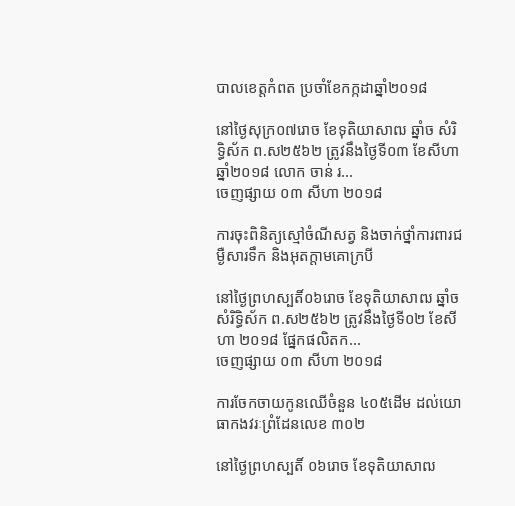បាលខេត្តកំពត ប្រចាំខែកក្កដាឆ្នាំ២០១៨

នៅថ្ងៃសុក្រ០៧រោច ខែទុតិយាសាឍ ឆ្នាំច សំរិទ្ធិស័ក ព.ស២៥៦២ ត្រូវនឹងថ្ងៃទី០៣ ខែសីហា ឆ្នាំ២០១៨ លោក ចាន់ រ...
ចេញផ្សាយ ០៣ សីហា ២០១៨

ការចុះពិនិត្យស្មៅចំណីសត្វ និងចាក់ថ្នាំការពារជម្ងឺសារទឹក និងអុតក្ដាមគោក្របី

នៅថ្ងៃព្រហស្បតិ៍០៦រោច ខែទុតិយាសាឍ ឆ្នាំច សំរិទ្ធិស័ក ព.ស២៥៦២ ត្រូវនឹងថ្ងៃទី០២ ខែសីហា ២០១៨ ផ្នែកផលិតក...
ចេញផ្សាយ ០៣ សីហា ២០១៨

ការចែកចាយកូនឈើចំនួន ៤០៥ដើម ដល់យោធាកងវរៈព្រំដែនលេខ ៣០២

នៅថ្ងៃព្រហស្បតិ៍ ០៦រោច ខែទុតិយាសាឍ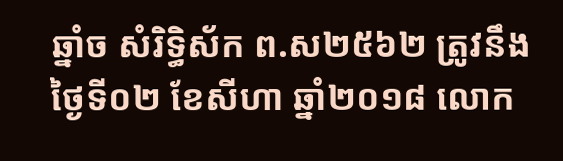ឆ្នាំច សំរិទ្ធិស័ក ព.ស២៥៦២ ត្រូវនឹងថ្ងៃទី០២ ខែសីហា ឆ្នាំ២០១៨ លោក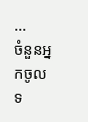...
ចំនួនអ្នកចូលទ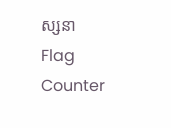ស្សនា
Flag Counter